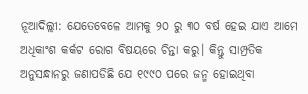ନୂଆଦିଲ୍ଲୀ: ଯେତେବେଳେ ଆମକୁ ୨୦ ରୁ ୩୦ ବର୍ଷ ହେଇ ଯାଏ ଆମେ ଅଧିକାଂଶ କର୍କଟ ରୋଗ ବିଷୟରେ ଚିନ୍ତା କରୁ। କିନ୍ତୁ ସାମ୍ପ୍ରତିକ ଅନୁସନ୍ଧାନରୁ ଜଣାପଡିଛି ଯେ ୧୯୯୦ ପରେ ଜନ୍ମ ହୋଇଥିବା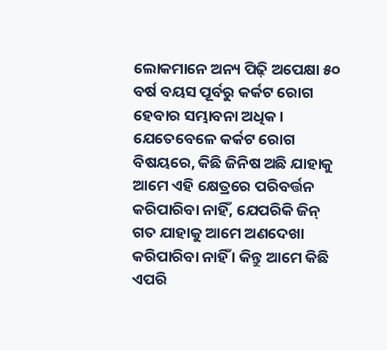ଲୋକମାନେ ଅନ୍ୟ ପିଢ଼ି ଅପେକ୍ଷା ୫୦ ବର୍ଷ ବୟସ ପୂର୍ବରୁ କର୍କଟ ରୋଗ ହେବାର ସମ୍ଭାବନା ଅଧିକ। ଯେତେବେଳେ କର୍କଟ ରୋଗ ବିଷୟରେ, କିଛି ଜିନିଷ ଅଛି ଯାହାକୁ ଆମେ ଏହି କ୍ଷେତ୍ରରେ ପରିବର୍ତ୍ତନ କରିପାରିବା ନାହିଁ, ଯେପରିକି ଜିନ୍ ଗତ ଯାହାକୁ ଆମେ ଅଣଦେଖା କରିପାରିବା ନାହିଁ । କିନ୍ତୁ ଆମେ କିଛି ଏପରି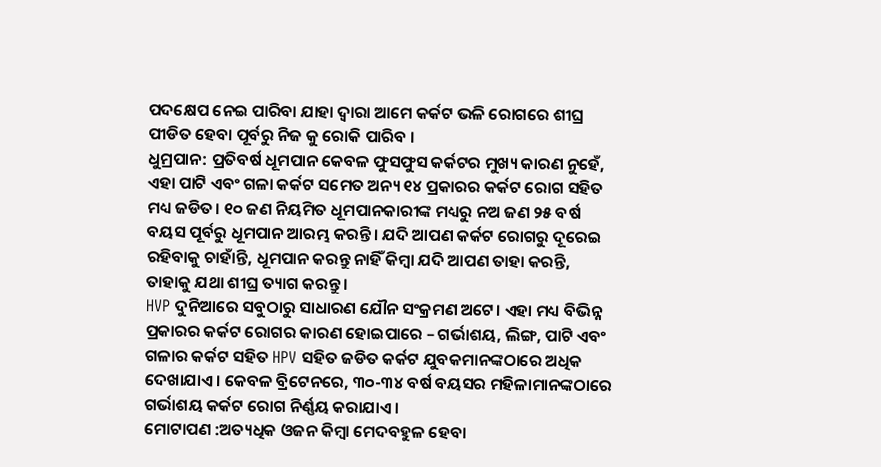ପଦକ୍ଷେପ ନେଇ ପାରିବା ଯାହା ଦ୍ୱାରା ଆମେ କର୍କଟ ଭଳି ରୋଗରେ ଶୀଘ୍ର ପୀଡିତ ହେବା ପୂର୍ବରୁ ନିଜ କୁ ରୋକି ପାରିବ ।
ଧୁମ୍ରପାନ: ପ୍ରତିବର୍ଷ ଧୂମପାନ କେବଳ ଫୁସଫୁସ କର୍କଟର ମୁଖ୍ୟ କାରଣ ନୁହେଁ, ଏହା ପାଟି ଏବଂ ଗଳା କର୍କଟ ସମେତ ଅନ୍ୟ ୧୪ ପ୍ରକାରର କର୍କଟ ରୋଗ ସହିତ ମଧ୍ୟ ଜଡିତ। ୧୦ ଜଣ ନିୟମିତ ଧୂମପାନକାରୀଙ୍କ ମଧ୍ୟରୁ ନଅ ଜଣ ୨୫ ବର୍ଷ ବୟସ ପୂର୍ବରୁ ଧୂମପାନ ଆରମ୍ଭ କରନ୍ତି। ଯଦି ଆପଣ କର୍କଟ ରୋଗରୁ ଦୂରେଇ ରହିବାକୁ ଚାହାଁନ୍ତି, ଧୂମପାନ କରନ୍ତୁ ନାହିଁ କିମ୍ବା ଯଦି ଆପଣ ତାହା କରନ୍ତି, ତାହାକୁ ଯଥା ଶୀଘ୍ର ତ୍ୟାଗ କରନ୍ତୁ ।
HVP ଦୁନିଆରେ ସବୁଠାରୁ ସାଧାରଣ ଯୌନ ସଂକ୍ରମଣ ଅଟେ। ଏହା ମଧ୍ୟ ବିଭିନ୍ନ ପ୍ରକାରର କର୍କଟ ରୋଗର କାରଣ ହୋଇପାରେ – ଗର୍ଭାଶୟ, ଲିଙ୍ଗ, ପାଟି ଏବଂ ଗଳାର କର୍କଟ ସହିତ HPV ସହିତ ଜଡିତ କର୍କଟ ଯୁବକମାନଙ୍କଠାରେ ଅଧିକ ଦେଖାଯାଏ । କେବଳ ବ୍ରିଟେନରେ, ୩୦-୩୪ ବର୍ଷ ବୟସର ମହିଳାମାନଙ୍କଠାରେ ଗର୍ଭାଶୟ କର୍କଟ ରୋଗ ନିର୍ଣ୍ଣୟ କରାଯାଏ ।
ମୋଟାପଣ :ଅତ୍ୟଧିକ ଓଜନ କିମ୍ବା ମେଦବହୁଳ ହେବା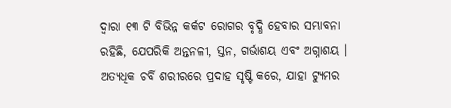ଦ୍ୱାରା ୧୩ ଟି ବିଭିନ୍ନ କର୍କଟ ରୋଗର ବୃଦ୍ଧି ହେବାର ସମ୍ଭାବନା ରହିଛି, ଯେପରିକି ଅନ୍ତନଳୀ, ସ୍ତନ, ଗର୍ଭାଶୟ ଏବଂ ଅଗ୍ନାଶୟ । ଅତ୍ୟଧିକ ଚର୍ବି ଶରୀରରେ ପ୍ରଦାହ ସୃଷ୍ଟି କରେ, ଯାହା ଟ୍ୟୁମର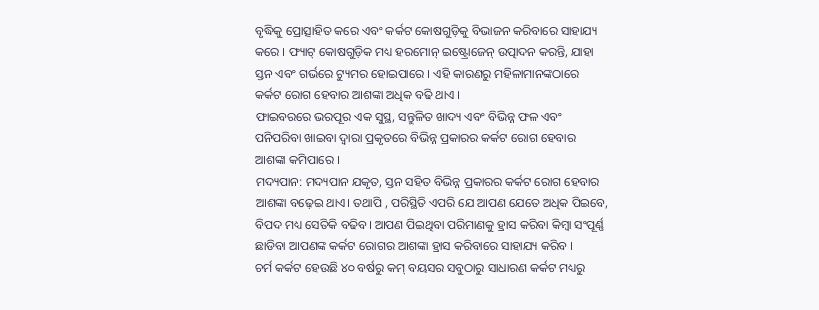ବୃଦ୍ଧିକୁ ପ୍ରୋତ୍ସାହିତ କରେ ଏବଂ କର୍କଟ କୋଷଗୁଡ଼ିକୁ ବିଭାଜନ କରିବାରେ ସାହାଯ୍ୟ କରେ । ଫ୍ୟାଟ୍ କୋଷଗୁଡ଼ିକ ମଧ୍ୟ ହରମୋନ୍ ଇଷ୍ଟ୍ରୋଜେନ୍ ଉତ୍ପାଦନ କରନ୍ତି, ଯାହା ସ୍ତନ ଏବଂ ଗର୍ଭରେ ଟ୍ୟୁମର ହୋଇପାରେ । ଏହି କାରଣରୁ ମହିଳାମାନଙ୍କଠାରେ କର୍କଟ ରୋଗ ହେବାର ଆଶଙ୍କା ଅଧିକ ବଢି ଥାଏ ।
ଫାଇବରରେ ଭରପୂର ଏକ ସୁସ୍ଥ, ସନ୍ତୁଳିତ ଖାଦ୍ୟ ଏବଂ ବିଭିନ୍ନ ଫଳ ଏବଂ ପନିପରିବା ଖାଇବା ଦ୍ୱାରା ପ୍ରକୃତରେ ବିଭିନ୍ନ ପ୍ରକାରର କର୍କଟ ରୋଗ ହେବାର ଆଶଙ୍କା କମିପାରେ ।
ମଦ୍ୟପାନ: ମଦ୍ୟପାନ ଯକୃତ, ସ୍ତନ ସହିତ ବିଭିନ୍ନ ପ୍ରକାରର କର୍କଟ ରୋଗ ହେବାର ଆଶଙ୍କା ବଢ଼େଇ ଥାଏ। ତଥାପି , ପରିସ୍ଥିତି ଏପରି ଯେ ଆପଣ ଯେତେ ଅଧିକ ପିଇବେ, ବିପଦ ମଧ୍ୟ ସେତିକି ବଢିବ। ଆପଣ ପିଇଥିବା ପରିମାଣକୁ ହ୍ରାସ କରିବା କିମ୍ବା ସଂପୂର୍ଣ୍ଣ ଛାଡିବା ଆପଣଙ୍କ କର୍କଟ ରୋଗର ଆଶଙ୍କା ହ୍ରାସ କରିବାରେ ସାହାଯ୍ୟ କରିବ ।
ଚର୍ମ କର୍କଟ ହେଉଛି ୪୦ ବର୍ଷରୁ କମ୍ ବୟସର ସବୁଠାରୁ ସାଧାରଣ କର୍କଟ ମଧ୍ୟରୁ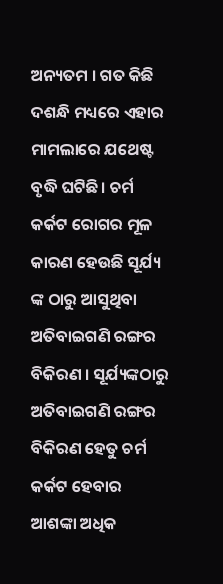ଅନ୍ୟତମ । ଗତ କିଛି ଦଶନ୍ଧି ମଧ୍ୟରେ ଏହାର ମାମଲାରେ ଯଥେଷ୍ଟ ବୃଦ୍ଧି ଘଟିଛି। ଚର୍ମ କର୍କଟ ରୋଗର ମୂଳ କାରଣ ହେଉଛି ସୂର୍ଯ୍ୟ ଙ୍କ ଠାରୁ ଆସୁଥିବା ଅତିବାଇଗଣି ରଙ୍ଗର ବିକିରଣ । ସୂର୍ଯ୍ୟଙ୍କଠାରୁ ଅତିବାଇଗଣି ରଙ୍ଗର ବିକିରଣ ହେତୁ ଚର୍ମ କର୍କଟ ହେବାର ଆଶଙ୍କା ଅଧିକ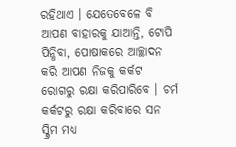ରହିଥାଏ । ଯେତେବେଳେ ବି ଆପଣ ବାହାରକୁ ଯାଆନ୍ତି, ଟୋପି ପିନ୍ଧିବା, ପୋଷାକରେ ଆଚ୍ଛାଦନ କରି ଆପଣ ନିଜକୁ କର୍କଟ ରୋଗରୁ ରକ୍ଷା କରିପାରିବେ । ଚର୍ମ କର୍କଟରୁ ରକ୍ଷା କରିବାରେ ସନ ସ୍କ୍ରିମ ମଧ୍ୟ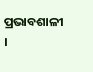ପ୍ରଭାବଶାଳୀ ।